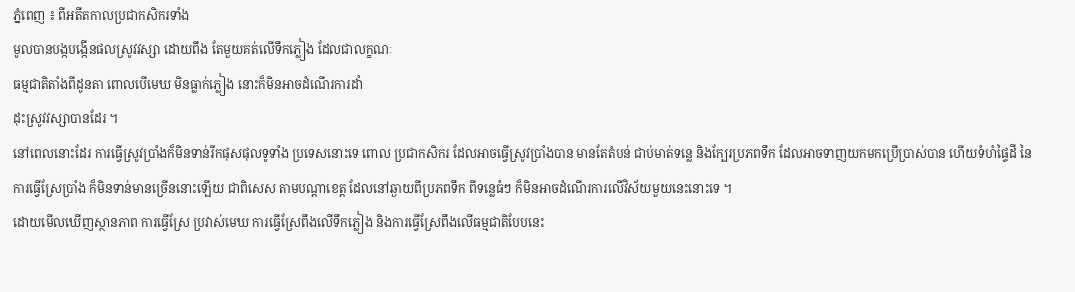ភ្នំពេញ ៖ ពីអតីតកាលប្រជាកសិករទាំង
មូលបានបង្កបង្កើនផលស្រូវវស្សា ដោយពឹង តែមួយគត់លើទឹកភ្លៀង ដែលជាលក្ខណៈ
ធម្មជាតិតាំងពីដូនតា ពោលបើមេឃ មិនធ្លាក់ភ្លៀង នោះក៏មិនអាចដំណើរការដាំ
ដុះស្រូវវស្សាបានដែរ ។
នៅពេលនោះដែរ ការធ្វើស្រូវប្រាំងក៏មិនទាន់រីកផុសផុលទូទាំង ប្រទេសនោះទេ ពោល ប្រជាកសិករ ដែលអាចធ្វើស្រូវប្រាំងបាន មានតែតំបន់ ជាប់មាត់ទន្លេ និងក្បែរប្រភពទឹក ដែលអាចទាញយកមកប្រើប្រាស់បាន ហើយទំហំផ្ទៃដី នៃការធ្វើស្រែប្រាំង ក៏មិនទាន់មានច្រើននោះឡើយ ជាពិសេស តាមបណ្ដាខេត្ដ ដែលនៅឆ្ងាយពីប្រភពទឹក ពីទន្លេធំៗ ក៏មិនអាចដំណើរការលើវិស័យមួយនេះនោះទេ ។
ដោយមើលឃើញស្ថានភាព ការធ្វើស្រែ ប្រវាស់មេឃ ការធ្វើស្រែពឹងលើទឹកភ្លៀង និងការធ្វើស្រែពឹងលើធម្មជាតិបែបនេះ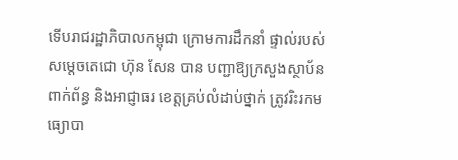ទើបរាជរដ្ឋាភិបាលកម្ពុជា ក្រោមការដឹកនាំ ផ្ទាល់របស់សម្ដេចតេជោ ហ៊ុន សែន បាន បញ្ជាឱ្យក្រសួងស្ថាប័ន ពាក់ព័ន្ធ និងអាជ្ញាធរ ខេត្ដគ្រប់លំដាប់ថ្នាក់ ត្រូវរិះរកមធ្យោបា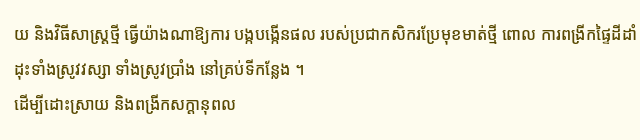យ និងវិធីសាស្ដ្រថ្មី ធ្វើយ៉ាងណាឱ្យការ បង្កបង្កើនផល របស់ប្រជាកសិករប្រែមុខមាត់ថ្មី ពោល ការពង្រីកផ្ទៃដីដាំដុះទាំងស្រូវវស្សា ទាំងស្រូវប្រាំង នៅគ្រប់ទីកន្លែង ។
ដើម្បីដោះស្រាយ និងពង្រីកសក្ដានុពល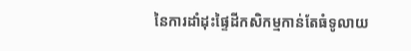នៃការដាំដុះផ្ទៃដីកសិកម្មកាន់តែធំទូលាយ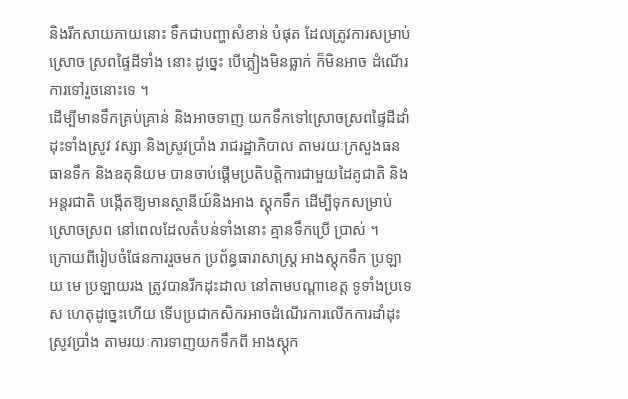និងរីកសាយភាយនោះ ទឹកជាបញ្ហាសំខាន់ បំផុត ដែលត្រូវការសម្រាប់ស្រោច ស្រពផ្ទៃដីទាំង នោះ ដូច្នេះ បើភ្លៀងមិនធ្លាក់ ក៏មិនអាច ដំណើរការទៅរួចនោះទេ ។
ដើម្បីមានទឹកគ្រប់គ្រាន់ និងអាចទាញ យកទឹកទៅស្រោចស្រពផ្ទៃដីដាំដុះទាំងស្រូវ វស្សា និងស្រូវប្រាំង រាជរដ្ឋាភិបាល តាមរយៈក្រសួងធនធានទឹក និងឧតុនិយម បានចាប់ផ្ដើមប្រតិបត្ដិការជាមួយដៃគូជាតិ និងអន្ដរជាតិ បង្កើតឱ្យមានស្ថានីយ៍និងអាង ស្ដុកទឹក ដើម្បីទុកសម្រាប់ស្រោចស្រព នៅពេលដែលតំបន់ទាំងនោះ គ្មានទឹកប្រើ ប្រាស់ ។
ក្រោយពីរៀបចំផែនការរួចមក ប្រព័ន្ធធារាសាស្ដ្រ អាងស្ដុកទឹក ប្រឡាយ មេ ប្រឡាយរង ត្រូវបានរីកដុះដាល នៅតាមបណ្ដាខេត្ដ ទូទាំងប្រទេស ហេតុដូច្នេះហើយ ទើបប្រជាកសិករអាចដំណើរការលើកការដាំដុះស្រូវប្រាំង តាមរយៈការទាញយកទឹកពី អាងស្ដុក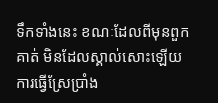ទឹកទាំងនេះ ខណៈដែលពីមុនពួកគាត់ មិនដែលស្គាល់សោះឡើយ ការធ្វើស្រែប្រាំង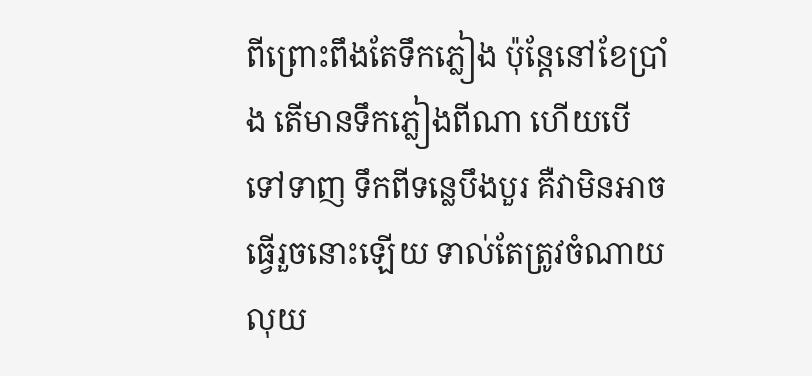ពីព្រោះពឹងតែទឹកភ្លៀង ប៉ុន្ដែនៅខែប្រាំង តើមានទឹកភ្លៀងពីណា ហើយបើទៅទាញ ទឹកពីទន្លេបឹងបួរ គឺវាមិនអាចធ្វើរួចនោះឡើយ ទាល់តែត្រូវចំណាយលុយ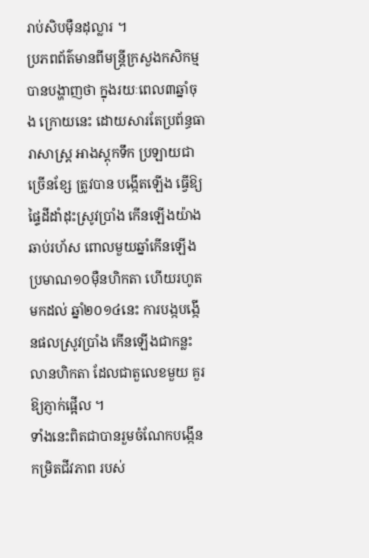រាប់សិបម៉ឺនដុល្លារ ។
ប្រភពព័ត៌មានពីមន្ដ្រីក្រសួងកសិកម្ម បានបង្ហាញថា ក្នុងរយៈពេល៣ឆ្នាំចុង ក្រោយនេះ ដោយសារតែប្រព័ន្ធធារាសាស្ដ្រ អាងស្ដុកទឹក ប្រឡាយជាច្រើនខ្សែ ត្រូវបាន បង្កើតឡើង ធ្វើឱ្យផ្ទៃដីដាំដុះស្រូវប្រាំង កើនឡើងយ៉ាងឆាប់រហ័ស ពោលមួយឆ្នាំកើនឡើង ប្រមាណ១០ម៉ឺនហិកតា ហើយរហូតមកដល់ ឆ្នាំ២០១៤នេះ ការបង្កបង្កើនផលស្រូវប្រាំង កើនឡើងជាកន្លះលានហិកតា ដែលជាតួលេខមួយ គួរឱ្យភ្ញាក់ផ្អើល ។
ទាំងនេះពិតជាបានរួមចំណែកបង្កើនកម្រិតជីវភាព របស់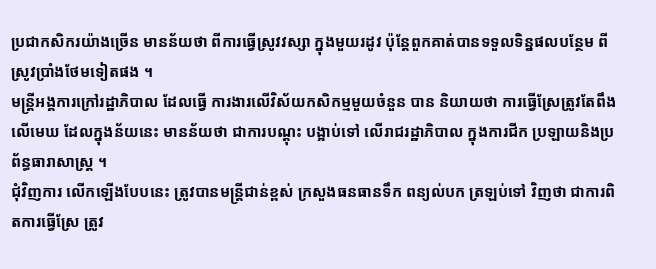ប្រជាកសិករយ៉ាងច្រើន មានន័យថា ពីការធ្វើស្រូវវស្សា ក្នុងមួយរដូវ ប៉ុន្ដែពួកគាត់បានទទួលទិន្នផលបន្ថែម ពីស្រូវប្រាំងថែមទៀតផង ។
មន្ដ្រីអង្គការក្រៅរដ្ឋាភិបាល ដែលធ្វើ ការងារលើវិស័យកសិកម្មមួយចំនួន បាន និយាយថា ការធ្វើស្រែត្រូវតែពឹងលើមេឃ ដែលក្នុងន័យនេះ មានន័យថា ជាការបណ្ដុះ បង្អាប់ទៅ លើរាជរដ្ឋាភិបាល ក្នុងការជីក ប្រឡាយនិងប្រព័ន្ធធារាសាស្ដ្រ ។
ជុំវិញការ លើកឡើងបែបនេះ ត្រូវបានមន្ដ្រីជាន់ខ្ពស់ ក្រសួងធនធានទឹក ពន្យល់បក ត្រឡប់ទៅ វិញថា ជាការពិតការធ្វើស្រែ ត្រូវ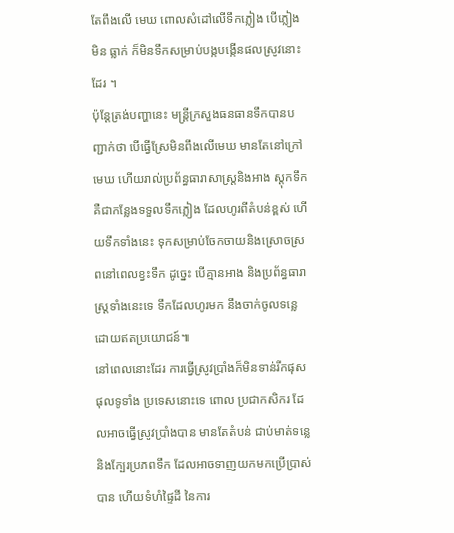តែពឹងលើ មេឃ ពោលសំដៅលើទឹកភ្លៀង បើភ្លៀងមិន ធ្លាក់ ក៏មិនទឹកសម្រាប់បង្កបង្កើនផលស្រូវនោះដែរ ។
ប៉ុន្ដែត្រង់បញ្ហានេះ មន្ដ្រីក្រសួងធនធានទឹកបានបញ្ជាក់ថា បើធ្វើស្រែមិនពឹងលើមេឃ មានតែនៅក្រៅ មេឃ ហើយរាល់ប្រព័ន្ធធារាសាស្ដ្រនិងអាង ស្ដុកទឹក គឺជាកន្លែងទទួលទឹកភ្លៀង ដែលហូរពីតំបន់ខ្ពស់ ហើយទឹកទាំងនេះ ទុកសម្រាប់ចែកចាយនិងស្រោចស្រពនៅពេលខ្វះទឹក ដូច្នេះ បើគ្មានអាង និងប្រព័ន្ធធារាស្ដ្រទាំងនេះទេ ទឹកដែលហូរមក នឹងចាក់ចូលទន្លេ ដោយឥតប្រយោជន៍៕
នៅពេលនោះដែរ ការធ្វើស្រូវប្រាំងក៏មិនទាន់រីកផុសផុលទូទាំង ប្រទេសនោះទេ ពោល ប្រជាកសិករ ដែលអាចធ្វើស្រូវប្រាំងបាន មានតែតំបន់ ជាប់មាត់ទន្លេ និងក្បែរប្រភពទឹក ដែលអាចទាញយកមកប្រើប្រាស់បាន ហើយទំហំផ្ទៃដី នៃការ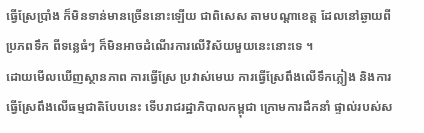ធ្វើស្រែប្រាំង ក៏មិនទាន់មានច្រើននោះឡើយ ជាពិសេស តាមបណ្ដាខេត្ដ ដែលនៅឆ្ងាយពីប្រភពទឹក ពីទន្លេធំៗ ក៏មិនអាចដំណើរការលើវិស័យមួយនេះនោះទេ ។
ដោយមើលឃើញស្ថានភាព ការធ្វើស្រែ ប្រវាស់មេឃ ការធ្វើស្រែពឹងលើទឹកភ្លៀង និងការធ្វើស្រែពឹងលើធម្មជាតិបែបនេះ ទើបរាជរដ្ឋាភិបាលកម្ពុជា ក្រោមការដឹកនាំ ផ្ទាល់របស់ស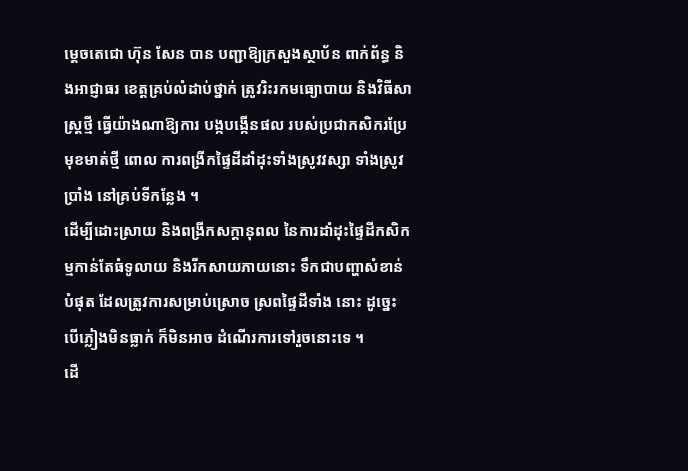ម្ដេចតេជោ ហ៊ុន សែន បាន បញ្ជាឱ្យក្រសួងស្ថាប័ន ពាក់ព័ន្ធ និងអាជ្ញាធរ ខេត្ដគ្រប់លំដាប់ថ្នាក់ ត្រូវរិះរកមធ្យោបាយ និងវិធីសាស្ដ្រថ្មី ធ្វើយ៉ាងណាឱ្យការ បង្កបង្កើនផល របស់ប្រជាកសិករប្រែមុខមាត់ថ្មី ពោល ការពង្រីកផ្ទៃដីដាំដុះទាំងស្រូវវស្សា ទាំងស្រូវប្រាំង នៅគ្រប់ទីកន្លែង ។
ដើម្បីដោះស្រាយ និងពង្រីកសក្ដានុពល នៃការដាំដុះផ្ទៃដីកសិកម្មកាន់តែធំទូលាយ និងរីកសាយភាយនោះ ទឹកជាបញ្ហាសំខាន់ បំផុត ដែលត្រូវការសម្រាប់ស្រោច ស្រពផ្ទៃដីទាំង នោះ ដូច្នេះ បើភ្លៀងមិនធ្លាក់ ក៏មិនអាច ដំណើរការទៅរួចនោះទេ ។
ដើ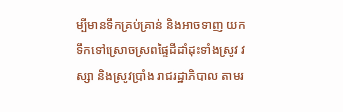ម្បីមានទឹកគ្រប់គ្រាន់ និងអាចទាញ យកទឹកទៅស្រោចស្រពផ្ទៃដីដាំដុះទាំងស្រូវ វស្សា និងស្រូវប្រាំង រាជរដ្ឋាភិបាល តាមរ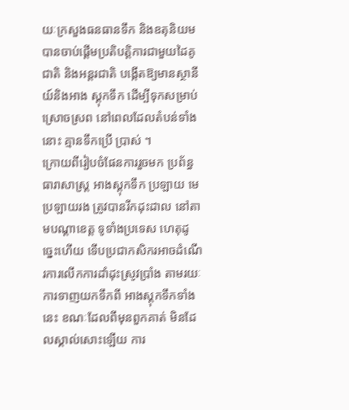យៈក្រសួងធនធានទឹក និងឧតុនិយម បានចាប់ផ្ដើមប្រតិបត្ដិការជាមួយដៃគូជាតិ និងអន្ដរជាតិ បង្កើតឱ្យមានស្ថានីយ៍និងអាង ស្ដុកទឹក ដើម្បីទុកសម្រាប់ស្រោចស្រព នៅពេលដែលតំបន់ទាំងនោះ គ្មានទឹកប្រើ ប្រាស់ ។
ក្រោយពីរៀបចំផែនការរួចមក ប្រព័ន្ធធារាសាស្ដ្រ អាងស្ដុកទឹក ប្រឡាយ មេ ប្រឡាយរង ត្រូវបានរីកដុះដាល នៅតាមបណ្ដាខេត្ដ ទូទាំងប្រទេស ហេតុដូច្នេះហើយ ទើបប្រជាកសិករអាចដំណើរការលើកការដាំដុះស្រូវប្រាំង តាមរយៈការទាញយកទឹកពី អាងស្ដុកទឹកទាំងនេះ ខណៈដែលពីមុនពួកគាត់ មិនដែលស្គាល់សោះឡើយ ការ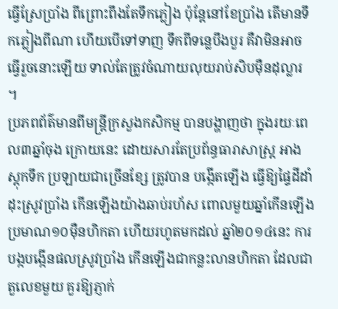ធ្វើស្រែប្រាំង ពីព្រោះពឹងតែទឹកភ្លៀង ប៉ុន្ដែនៅខែប្រាំង តើមានទឹកភ្លៀងពីណា ហើយបើទៅទាញ ទឹកពីទន្លេបឹងបួរ គឺវាមិនអាចធ្វើរួចនោះឡើយ ទាល់តែត្រូវចំណាយលុយរាប់សិបម៉ឺនដុល្លារ ។
ប្រភពព័ត៌មានពីមន្ដ្រីក្រសួងកសិកម្ម បានបង្ហាញថា ក្នុងរយៈពេល៣ឆ្នាំចុង ក្រោយនេះ ដោយសារតែប្រព័ន្ធធារាសាស្ដ្រ អាងស្ដុកទឹក ប្រឡាយជាច្រើនខ្សែ ត្រូវបាន បង្កើតឡើង ធ្វើឱ្យផ្ទៃដីដាំដុះស្រូវប្រាំង កើនឡើងយ៉ាងឆាប់រហ័ស ពោលមួយឆ្នាំកើនឡើង ប្រមាណ១០ម៉ឺនហិកតា ហើយរហូតមកដល់ ឆ្នាំ២០១៤នេះ ការបង្កបង្កើនផលស្រូវប្រាំង កើនឡើងជាកន្លះលានហិកតា ដែលជាតួលេខមួយ គួរឱ្យភ្ញាក់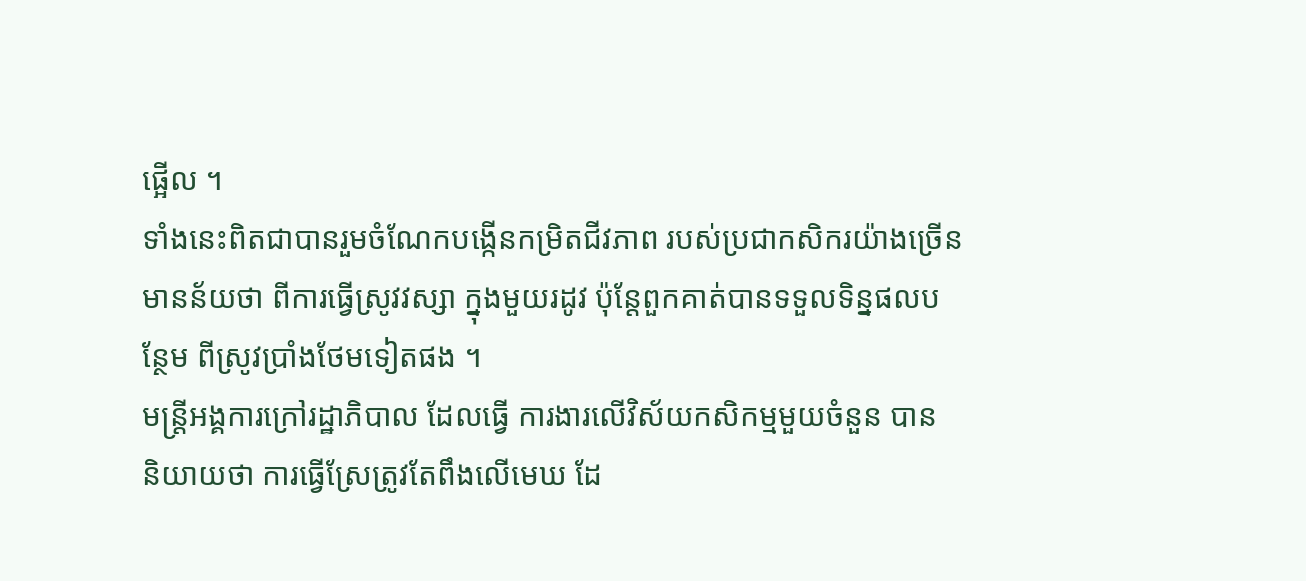ផ្អើល ។
ទាំងនេះពិតជាបានរួមចំណែកបង្កើនកម្រិតជីវភាព របស់ប្រជាកសិករយ៉ាងច្រើន មានន័យថា ពីការធ្វើស្រូវវស្សា ក្នុងមួយរដូវ ប៉ុន្ដែពួកគាត់បានទទួលទិន្នផលបន្ថែម ពីស្រូវប្រាំងថែមទៀតផង ។
មន្ដ្រីអង្គការក្រៅរដ្ឋាភិបាល ដែលធ្វើ ការងារលើវិស័យកសិកម្មមួយចំនួន បាន និយាយថា ការធ្វើស្រែត្រូវតែពឹងលើមេឃ ដែ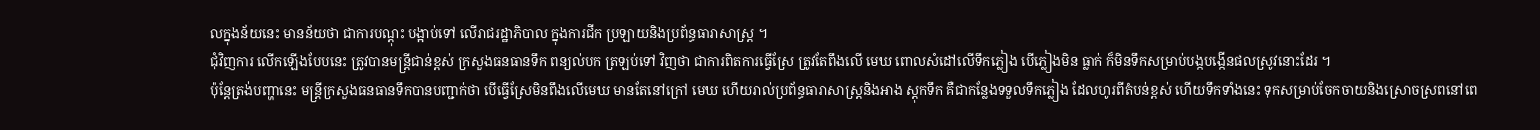លក្នុងន័យនេះ មានន័យថា ជាការបណ្ដុះ បង្អាប់ទៅ លើរាជរដ្ឋាភិបាល ក្នុងការជីក ប្រឡាយនិងប្រព័ន្ធធារាសាស្ដ្រ ។
ជុំវិញការ លើកឡើងបែបនេះ ត្រូវបានមន្ដ្រីជាន់ខ្ពស់ ក្រសួងធនធានទឹក ពន្យល់បក ត្រឡប់ទៅ វិញថា ជាការពិតការធ្វើស្រែ ត្រូវតែពឹងលើ មេឃ ពោលសំដៅលើទឹកភ្លៀង បើភ្លៀងមិន ធ្លាក់ ក៏មិនទឹកសម្រាប់បង្កបង្កើនផលស្រូវនោះដែរ ។
ប៉ុន្ដែត្រង់បញ្ហានេះ មន្ដ្រីក្រសួងធនធានទឹកបានបញ្ជាក់ថា បើធ្វើស្រែមិនពឹងលើមេឃ មានតែនៅក្រៅ មេឃ ហើយរាល់ប្រព័ន្ធធារាសាស្ដ្រនិងអាង ស្ដុកទឹក គឺជាកន្លែងទទួលទឹកភ្លៀង ដែលហូរពីតំបន់ខ្ពស់ ហើយទឹកទាំងនេះ ទុកសម្រាប់ចែកចាយនិងស្រោចស្រពនៅពេ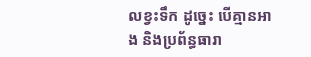លខ្វះទឹក ដូច្នេះ បើគ្មានអាង និងប្រព័ន្ធធារា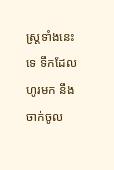ស្ដ្រទាំងនេះទេ ទឹកដែលហូរមក នឹងចាក់ចូល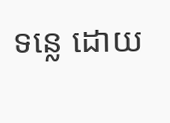ទន្លេ ដោយ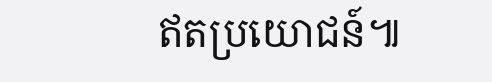ឥតប្រយោជន៍៕